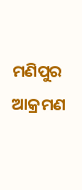ମଣିପୁର ଆକ୍ରମଣ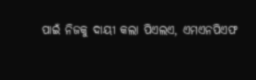ପାଇଁ ନିଜକୁ ଦାୟୀ କଲା ପିଏଲଏ, ଏମଏନପିଏଫ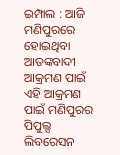ଇମ୍ପାଲ : ଆଜି ମଣିପୁରରେ ହୋଇଥିବା ଆତଙ୍କବାଦୀ ଆକ୍ରମଣ ପାଇଁ ଏହି ଆକ୍ରମଣ ପାଇଁ ମଣିପୁରର ପିପୁଲ୍ସ ଲିବରେସନ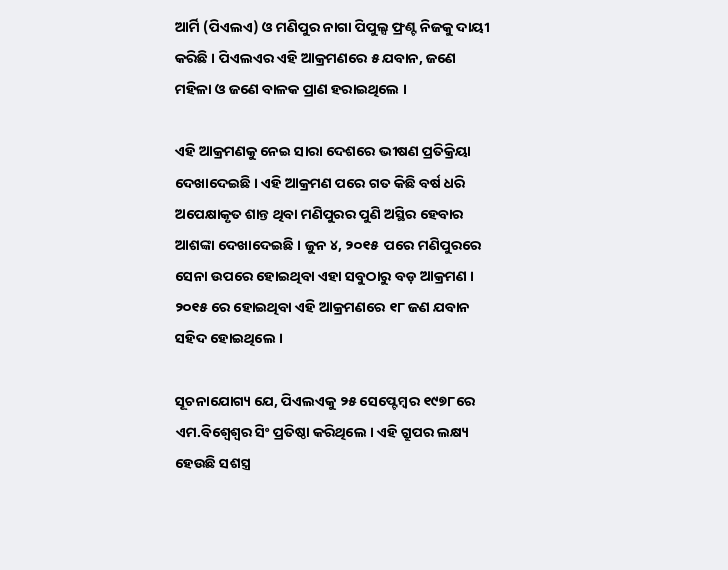ଆର୍ମି (ପିଏଲଏ) ଓ ମଣିପୁର ନାଗା ପିପୁଲ୍ସ ଫ୍ରଣ୍ଟ ନିଜକୁ ଦାୟୀ କରିଛି । ପିଏଲଏର ଏହି ଆକ୍ରମଣରେ ୫ ଯବାନ, ଜଣେ ମହିଳା ଓ ଜଣେ ବାଳକ ପ୍ରାଣ ହରାଇଥିଲେ ।

ଏହି ଆକ୍ରମଣକୁ ନେଇ ସାରା ଦେଶରେ ଭୀଷଣ ପ୍ରତିକ୍ରିୟା ଦେଖାଦେଇଛି । ଏହି ଆକ୍ରମଣ ପରେ ଗତ କିଛି ବର୍ଷ ଧରି ଅପେକ୍ଷାକୃତ ଶାନ୍ତ ଥିବା ମଣିପୁରର ପୁଣି ଅସ୍ଥିର ହେବାର ଆଶଙ୍କା ଦେଖାଦେଇଛି । ଜୁନ ୪, ୨୦୧୫  ପରେ ମଣିପୁରରେ ସେନା ଉପରେ ହୋଇଥିବା ଏହା ସବୁଠାରୁ ବଡ଼ ଆକ୍ରମଣ ।  ୨୦୧୫ ରେ ହୋଇଥିବା ଏହି ଆକ୍ରମଣରେ ୧୮ ଜଣ ଯବାନ ସହିଦ ହୋଇଥିଲେ ।

ସୂଚନାଯୋଗ୍ୟ ଯେ, ପିଏଲଏକୁ ୨୫ ସେପ୍ଟେମ୍ବର ୧୯୭୮ରେ ଏମ.ବିଶ୍ବେଶ୍ବର ସିଂ ପ୍ରତିଷ୍ଠା କରିଥିଲେ । ଏହି ଗ୍ରୁପର ଲକ୍ଷ୍ୟ ହେଉଛି ସଶସ୍ତ୍ର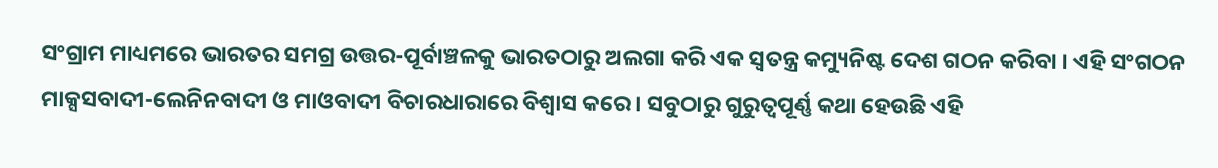ସଂଗ୍ରାମ ମାଧ୍ୟମରେ ଭାରତର ସମଗ୍ର ଉତ୍ତର-ପୂର୍ବାଞ୍ଚଳକୁ ଭାରତଠାରୁ ଅଲଗା କରି ଏକ ସ୍ବତନ୍ତ୍ର କମ୍ୟୁନିଷ୍ଟ ଦେଶ ଗଠନ କରିବା । ଏହି ସଂଗଠନ ମାକ୍ସସବାଦୀ-ଲେନିନବାଦୀ ଓ ମାଓବାଦୀ ବିଚାରଧାରାରେ ବିଶ୍ବାସ କରେ । ସବୁଠାରୁ ଗୁରୁତ୍ବପୂର୍ଣ୍ଣ କଥା ହେଉଛି ଏହି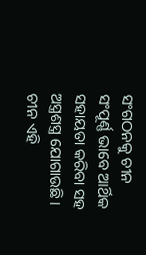ସଂଗଠନକୁ ଚୀନ ସଂପୂର୍ଣ୍ଣ ଭାବେ ଆର୍ଥିକ ସହାୟତା କରିବା ସହ ଅସ୍ତ୍ରଶସ୍ତ୍ର ଯୋଗାଉଛି । ଚୀନ ଏହି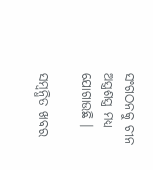ସଂଗଠନକୁ ଚୀନ ଅସ୍ତ୍ରଶସ୍ତ୍ର ମଧ୍ୟ ଯୋଗାଉଛି ।

ସମ୍ବନ୍ଧିତ ଖବର